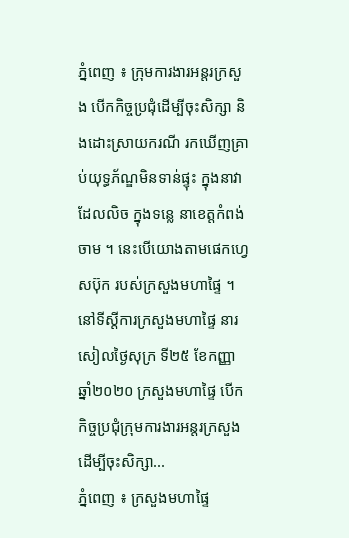ភ្នំពេញ ៖ ក្រុមការងារអន្តរក្រសួង បើកកិច្ចប្រជុំដើម្បីចុះសិក្សា និងដោះស្រាយករណី រកឃើញគ្រាប់យុទ្ធភ័ណ្ឌមិនទាន់ផ្ទុះ ក្នុងនាវាដែលលិច ក្នុងទន្លេ នាខេត្តកំពង់ចាម ។ នេះបើយោងតាមផេកហ្វេសប៊ុក របស់ក្រសួងមហាផ្ទៃ ។ នៅទីស្តីការក្រសួងមហាផ្ទៃ នារសៀលថ្ងៃសុក្រ ទី២៥ ខែកញ្ញា ឆ្នាំ២០២០ ក្រសួងមហាផ្ទៃ បើក កិច្ចប្រជុំក្រុមការងារអន្តរក្រសួង ដើម្បីចុះសិក្សា...
ភ្នំពេញ ៖ ក្រសួងមហាផ្ទៃ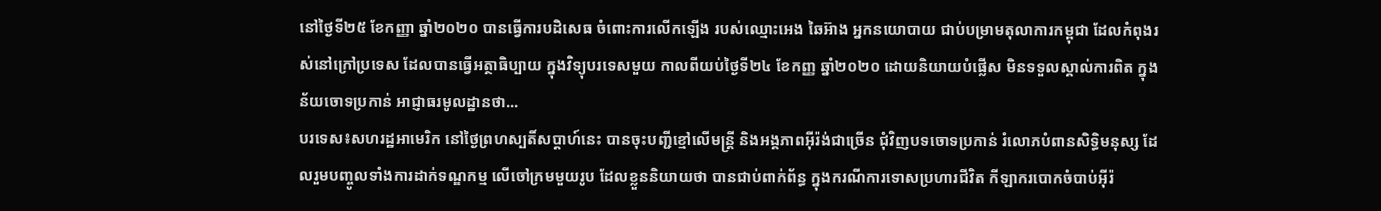នៅថ្ងៃទី២៥ ខែកញ្ញា ឆ្នាំ២០២០ បានធ្វើការបដិសេធ ចំពោះការលើកឡើង របស់ឈ្មោះអេង ឆៃអ៊ាង អ្នកនយោបាយ ជាប់បម្រាមតុលាការកម្ពុជា ដែលកំពុងរស់នៅក្រៅប្រទេស ដែលបានធ្វើអត្ថាធិប្បាយ ក្នុងវិទ្យុបរទេសមួយ កាលពីយប់ថ្ងៃទី២៤ ខែកញ្ញ ឆ្នាំ២០២០ ដោយនិយាយបំផ្លើស មិនទទួលស្គាល់ការពិត ក្នុងន័យចោទប្រកាន់ អាជ្ញាធរមូលដ្ឋានថា...
បរទេស៖សហរដ្ឋអាមេរិក នៅថ្ងៃព្រហស្បតិ៍សប្ដាហ៍នេះ បានចុះបញ្ជីខ្មៅលើមន្ត្រី និងអង្គភាពអ៊ីរ៉ង់ជាច្រើន ជុំវិញបទចោទប្រកាន់ រំលោភបំពានសិទ្ធិមនុស្ស ដែលរួមបញ្ចូលទាំងការដាក់ទណ្ឌកម្ម លើចៅក្រមមួយរូប ដែលខ្លួននិយាយថា បានជាប់ពាក់ព័ន្ធ ក្នុងករណីការទោសប្រហារជីវិត កីឡាករបោកចំបាប់អ៊ីរ៉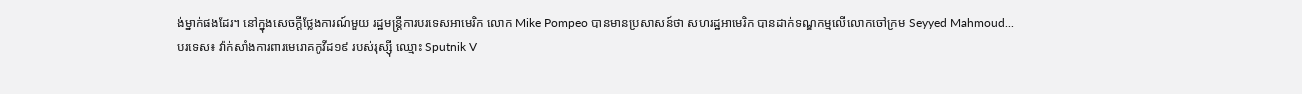ង់ម្នាក់ផងដែរ។ នៅក្នុងសេចក្តីថ្លែងការណ៍មួយ រដ្ឋមន្ត្រីការបរទេសអាមេរិក លោក Mike Pompeo បានមានប្រសាសន៍ថា សហរដ្ឋអាមេរិក បានដាក់ទណ្ឌកម្មលើលោកចៅក្រម Seyyed Mahmoud...
បរទេស៖ វ៉ាក់សាំងការពារមេរោគកូវីដ១៩ របស់រុស្ស៊ី ឈ្មោះ Sputnik V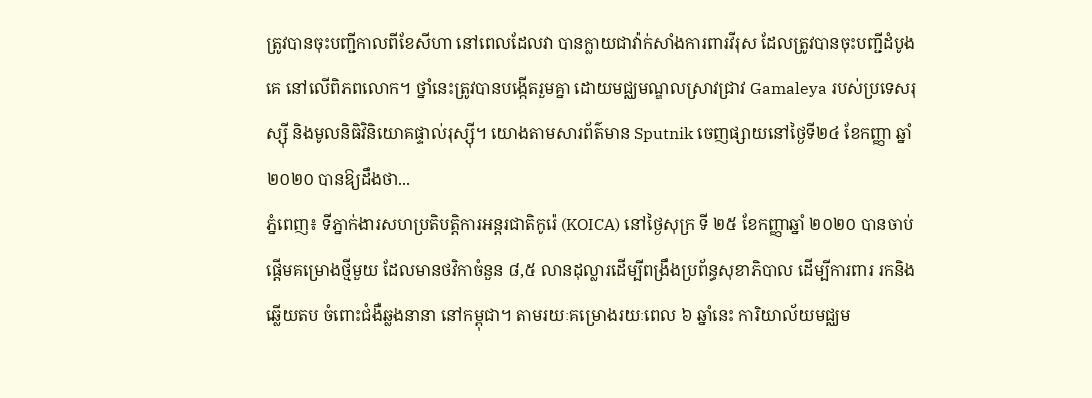ត្រូវបានចុះបញ្ជីកាលពីខែសីហា នៅពេលដែលវា បានក្លាយជាវ៉ាក់សាំងការពារវីរុស ដែលត្រូវបានចុះបញ្ជីដំបូងគេ នៅលើពិភពលោក។ ថ្នាំនេះត្រូវបានបង្កើតរួមគ្នា ដោយមជ្ឈមណ្ឌលស្រាវជ្រាវ Gamaleya របស់ប្រទេសរុស្ស៊ី និងមូលនិធិវិនិយោគផ្ទាល់រុស្ស៊ី។ យោងតាមសារព័ត៌មាន Sputnik ចេញផ្សាយនៅថ្ងៃទី២៤ ខែកញ្ញា ឆ្នាំ២០២០ បានឱ្យដឹងថា...
ភ្នំពេញ៖ ទីភ្នាក់ងារសហប្រតិបត្តិការអន្តរជាតិកូរ៉េ (KOICA) នៅថ្ងៃសុក្រ ទី ២៥ ខែកញ្ញាឆ្នាំ ២០២០ បានចាប់ផ្តើមគម្រោងថ្មីមួយ ដែលមានថវិកាចំនួន ៨,៥ លានដុល្លារដើម្បីពង្រឹងប្រព័ន្ធសុខាភិបាល ដើម្បីការពារ រកនិងឆ្លើយតប ចំពោះជំងឺឆ្លងនានា នៅកម្ពុជា។ តាមរយៈគម្រោងរយៈពេល ៦ ឆ្នាំនេះ ការិយាល័យមជ្ឈម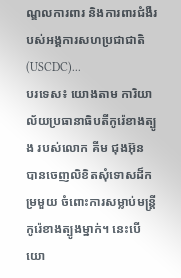ណ្ឌលការពារ និងការពារជំងឺរបស់អង្គការសហប្រជាជាតិ (USCDC)...
បរទេស៖ យោងតាម ការិយាល័យប្រធានាធិបតីកូរ៉េខាងត្បូង របស់លោក គីម ជុងអ៊ុន បានចេញលិខិតសុំទោសដ៏កម្រមួយ ចំពោះការសម្លាប់មន្ត្រីកូរ៉េខាងត្បូងម្នាក់។ នេះបើយោ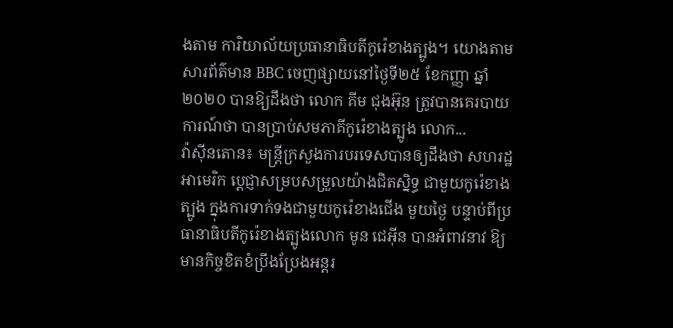ងតាម ការិយាល័យប្រធានាធិបតីកូរ៉េខាងត្បូង។ យោងតាមសារព័ត៌មាន BBC ចេញផ្សាយនៅថ្ងៃទី២៥ ខែកញ្ញា ឆ្នាំ២០២០ បានឱ្យដឹងថា លោក គីម ជុងអ៊ុន ត្រូវបានគេរបាយការណ៍ថា បានប្រាប់សមភាគីកូរ៉េខាងត្បូង លោក...
វ៉ាស៊ីនតោន៖ មន្រ្តីក្រសួងការបរទេសបានឲ្យដឹងថា សហរដ្ឋអាមេរិក ប្តេជ្ញាសម្របសម្រួលយ៉ាងជិតស្និទ្ធ ជាមួយកូរ៉េខាងត្បូង ក្នុងការទាក់ទងជាមួយកូរ៉េខាងជើង មួយថ្ងៃ បន្ទាប់ពីប្រធានាធិបតីកូរ៉េខាងត្បូងលោក មូន ជេអ៊ីន បានអំពាវនាវ ឱ្យមានកិច្ចខិតខំប្រឹងប្រែងអន្តរ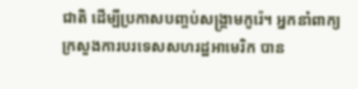ជាតិ ដើម្បីប្រកាសបញ្ចប់សង្គ្រាមកូរ៉េ។ អ្នកនាំពាក្យ ក្រសួងការបរទេសសហរដ្ឋអាមេរិក បាន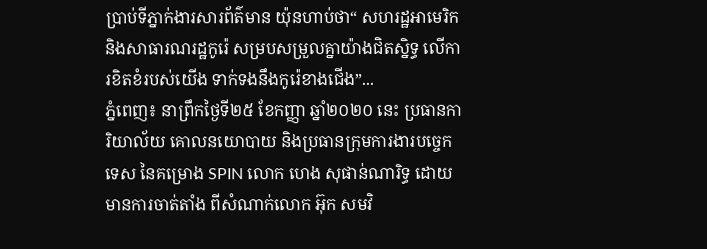ប្រាប់ទីភ្នាក់ងារសារព័ត៌មាន យ៉ុនហាប់ថា“ សហរដ្ឋអាមេរិក និងសាធារណរដ្ឋកូរ៉េ សម្របសម្រួលគ្នាយ៉ាងជិតស្និទ្ធ លើការខិតខំរបស់យើង ទាក់ទងនឹងកូរ៉េខាងជើង”...
ភ្នំពេញ៖ នាព្រឹកថ្ងៃទី២៥ ខែកញ្ញា ឆ្នាំ២០២០ នេះ ប្រធានការិយាល័យ គោលនយោបាយ និងប្រធានក្រុមការងារបច្ចេកទេស នៃគម្រោង SPIN លោក ហេង សុផាន់ណារិទ្ធ ដោយមានការចាត់តាំង ពីសំណាក់លោក អ៊ុក សមវិ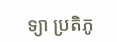ទ្យា ប្រតិភូ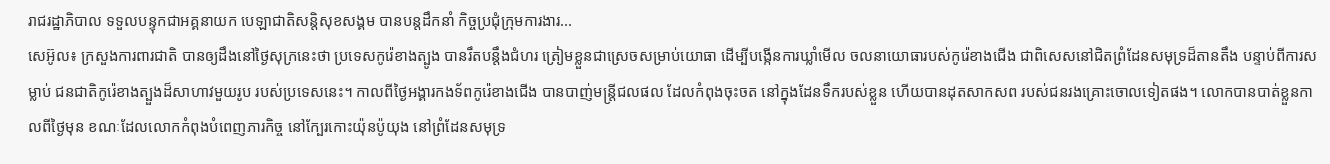រាជរដ្ឋាភិបាល ទទួលបន្ទុកជាអគ្គនាយក បេឡាជាតិសន្តិសុខសង្គម បានបន្តដឹកនាំ កិច្ចប្រជុំក្រុមការងារ...
សេអ៊ូល៖ ក្រសួងការពារជាតិ បានឲ្យដឹងនៅថ្ងៃសុក្រនេះថា ប្រទេសកូរ៉េខាងត្បូង បានរឹតបន្តឹងជំហរ ត្រៀមខ្លួនជាស្រេចសម្រាប់យោធា ដើម្បីបង្កើនការឃ្លាំមើល ចលនាយោធារបស់កូរ៉េខាងជើង ជាពិសេសនៅជិតព្រំដែនសមុទ្រដ៏តានតឹង បន្ទាប់ពីការសម្លាប់ ជនជាតិកូរ៉េខាងត្បួងដ៏សាហាវមួយរូប របស់ប្រទេសនេះ។ កាលពីថ្ងៃអង្គារកងទ័ពកូរ៉េខាងជើង បានបាញ់មន្ត្រីជលផល ដែលកំពុងចុះចត នៅក្នុងដែនទឹករបស់ខ្លួន ហើយបានដុតសាកសព របស់ជនរងគ្រោះចោលទៀតផង។ លោកបានបាត់ខ្លួនកាលពីថ្ងៃមុន ខណៈដែលលោកកំពុងបំពេញភារកិច្ច នៅក្បែរកោះយ៉ុនប៉ូយុង នៅព្រំដែនសមុទ្រ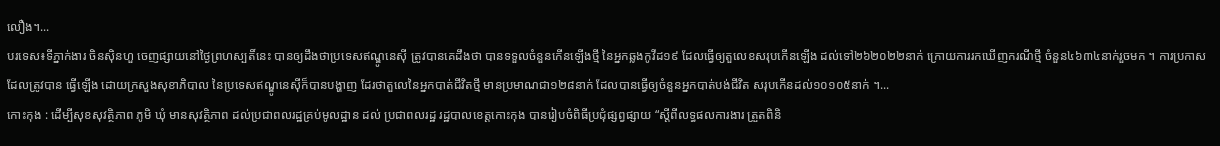លឿង។...
បរទេស៖ទីភ្នាក់ងារ ចិនស៊ិនហួ ចេញផ្សាយនៅថ្ងៃព្រហស្បតិ៍នេះ បានឲ្យដឹងថាប្រទេសឥណ្ឌូនេស៊ី ត្រូវបានគេដឹងថា បានទទួលចំនួនកើនឡើងថ្មី នៃអ្នកឆ្លងកូវីដ១៩ ដែលធ្វើឲ្យតួលេខសរុបកើនឡើង ដល់ទៅ២៦២០២២នាក់ ក្រោយការរកឃើញករណីថ្មី ចំនួន៤៦៣៤នាក់រួចមក ។ ការប្រកាស ដែលត្រូវបាន ធ្វើឡើង ដោយក្រសួងសុខាភិបាល នៃប្រទេសឥណ្ឌូនេស៊ីក៏បានបង្ហាញ ដែរថាតួលេនៃអ្នកបាត់ជីវិតថ្មី មានប្រមាណជា១២៨នាក់ ដែលបានធ្វើឲ្យចំនួនអ្នកបាត់បង់ជីវិត សរុបកើនដល់១០១០៥នាក់ ។...
កោះកុង : ដើម្បីសុខសុវត្ថិភាព ភូមិ ឃុំ មានសុវត្ថិភាព ដល់ប្រជាពលរដ្ឋគ្រប់មូលដ្ឋាន ដល់ ប្រជាពលរដ្ឋ រដ្ឋបាលខេត្តកោះកុង បានរៀបចំពិធីប្រជុំផ្សព្វផ្សាយ “ស្តីពីលទ្ធផលការងារ ត្រួតពិនិ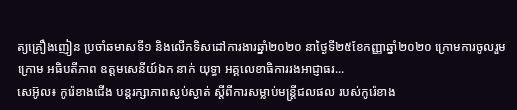ត្យគ្រឿងញៀន ប្រចាំឆមាសទី១ និងលើកទិសដៅការងារឆ្នាំ២០២០ នាថ្ងៃទី២៥ខែកញ្ញាឆ្នាំ២០២០ ក្រោមការចូលរួមក្រោម អធិបតីភាព ឧត្តមសេនីយ៍ឯក នាក់ យុទ្ធា អគ្គលេខាធិការរងអាជ្ញាធរ...
សេអ៊ូល៖ កូរ៉េខាងជើង បន្ដរក្សាភាពស្ងប់ស្ងាត់ ស្តីពីការសម្លាប់មន្ត្រីជលផល របស់កូរ៉េខាង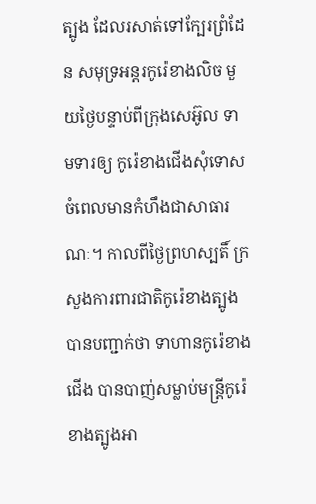ត្បូង ដែលរសាត់ទៅក្បែរព្រំដែន សមុទ្រអន្តរកូរ៉េខាងលិច មួយថ្ងៃបន្ទាប់ពីក្រុងសេអ៊ូល ទាមទារឲ្យ កូរ៉េខាងជើងសុំទោស ចំពេលមានកំហឹងជាសាធារណៈ។ កាលពីថ្ងៃព្រហស្បតិ៍ ក្រសួងការពារជាតិកូរ៉េខាងត្បូង បានបញ្ជាក់ថា ទាហានកូរ៉េខាងជើង បានបាញ់សម្លាប់មន្ត្រីកូរ៉េខាងត្បូងអា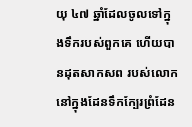យុ ៤៧ ឆ្នាំដែលចូលទៅក្នុងទឹករបស់ពួកគេ ហើយបានដុតសាកសព របស់លោក នៅក្នុងដែនទឹកក្បែរព្រំដែន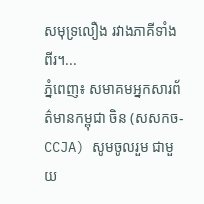សមុទ្រលឿង រវាងភាគីទាំងពីរ។...
ភ្នំពេញ៖ សមាគមអ្នកសារព័ត៌មានកម្ពុជា ចិន (សសកច-CCJA) សូមចូលរួម ជាមួយ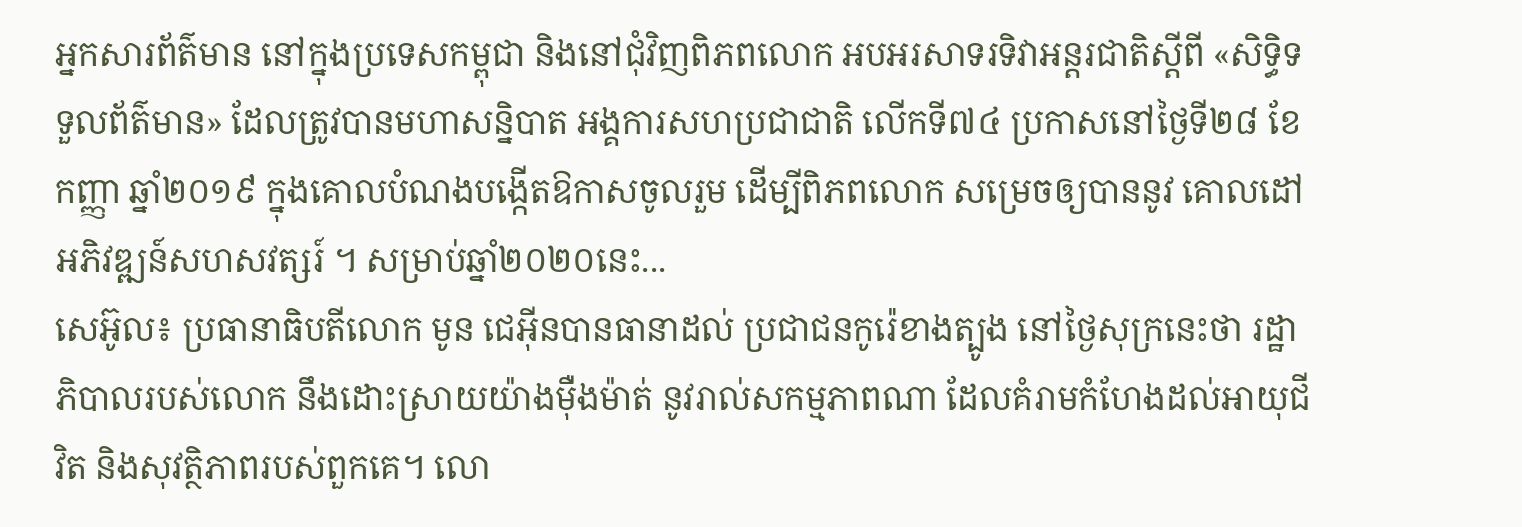អ្នកសារព័ត៌មាន នៅក្នុងប្រទេសកម្ពុជា និងនៅជុំវិញពិភពលោក អបអរសាទរទិវាអន្តរជាតិស្តីពី «សិទ្ធិទទួលព័ត៌មាន» ដែលត្រូវបានមហាសន្និបាត អង្គការសហប្រជាជាតិ លើកទី៧៤ ប្រកាសនៅថ្ងៃទី២៨ ខែកញ្ញា ឆ្នាំ២០១៩ ក្នុងគោលបំណងបង្កើតឱកាសចូលរួម ដើម្បីពិភពលោក សម្រេចឲ្យបាននូវ គោលដៅអភិវឌ្ឍន៍សហសវត្សរ៍ ។ សម្រាប់ឆ្នាំ២០២០នេះ...
សេអ៊ូល៖ ប្រធានាធិបតីលោក មូន ជេអ៊ីនបានធានាដល់ ប្រជាជនកូរ៉េខាងត្បូង នៅថ្ងៃសុក្រនេះថា រដ្ឋាភិបាលរបស់លោក នឹងដោះស្រាយយ៉ាងម៉ឺងម៉ាត់ នូវរាល់សកម្មភាពណា ដែលគំរាមកំហែងដល់អាយុជីវិត និងសុវត្ថិភាពរបស់ពួកគេ។ លោ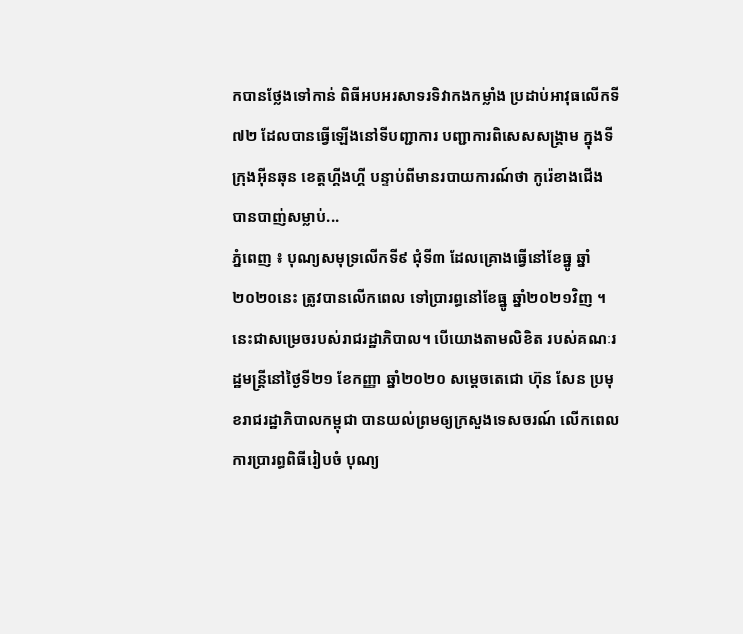កបានថ្លែងទៅកាន់ ពិធីអបអរសាទរទិវាកងកម្លាំង ប្រដាប់អាវុធលើកទី ៧២ ដែលបានធ្វើឡើងនៅទីបញ្ជាការ បញ្ជាការពិសេសសង្គ្រាម ក្នុងទីក្រុងអ៊ីនឆុន ខេត្តហ្គីងហ្គី បន្ទាប់ពីមានរបាយការណ៍ថា កូរ៉េខាងជើង បានបាញ់សម្លាប់...
ភ្នំពេញ ៖ បុណ្យសមុទ្រលើកទី៩ ជុំទី៣ ដែលគ្រោងធ្វើនៅខែធ្នូ ឆ្នាំ២០២០នេះ ត្រូវបានលើកពេល ទៅប្រារព្ធនៅខែធ្នូ ឆ្នាំ២០២១វិញ ។ នេះជាសម្រេចរបស់រាជរដ្ឋាភិបាល។ បើយោងតាមលិខិត របស់គណៈរដ្ឋមន្រ្តីនៅថ្ងៃទី២១ ខែកញ្ញា ឆ្នាំ២០២០ សម្តេចតេជោ ហ៊ុន សែន ប្រមុខរាជរដ្ឋាភិបាលកម្ពុជា បានយល់ព្រមឲ្យក្រសួងទេសចរណ៍ លើកពេលការប្រារព្ធពិធីរៀបចំ បុណ្យ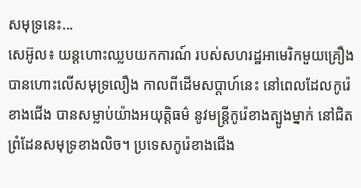សមុទ្រនេះ...
សេអ៊ូល៖ យន្តហោះឈ្លបយកការណ៍ របស់សហរដ្ឋអាមេរិកមួយគ្រឿង បានហោះលើសមុទ្រលឿង កាលពីដើមសប្តាហ៍នេះ នៅពេលដែលកូរ៉េខាងជើង បានសម្លាប់យ៉ាងអយុត្តិធម៌ នូវមន្រ្តីកូរ៉េខាងត្បូងម្នាក់ នៅជិតព្រំដែនសមុទ្រខាងលិច។ ប្រទេសកូរ៉េខាងជើង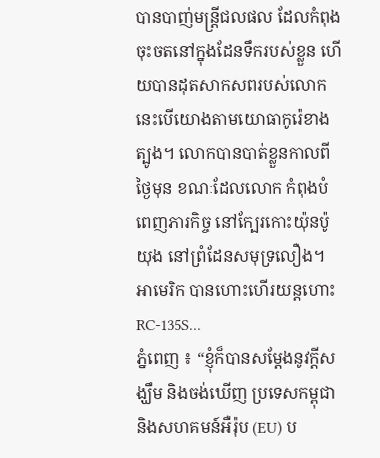បានបាញ់មន្ត្រីជលផល ដែលកំពុងចុះចតនៅក្នុងដែនទឹករបស់ខ្លួន ហើយបានដុតសាកសពរបស់លោក នេះបើយោងតាមយោធាកូរ៉េខាងត្បូង។ លោកបានបាត់ខ្លួនកាលពីថ្ងៃមុន ខណៈដែលលោក កំពុងបំពេញភារកិច្ច នៅក្បែរកោះយ៉ុនប៉ូយុង នៅព្រំដែនសមុទ្រលឿង។ អាមេរិក បានហោះហើរយន្ដហោះ RC-135S...
ភ្នំពេញ ៖ “ខ្ញុំក៏បានសម្តែងនូវក្តីសង្ឃឹម និងចង់ឃើញ ប្រទេសកម្ពុជា និងសហគមន៍អឺរ៉ុប (EU) ប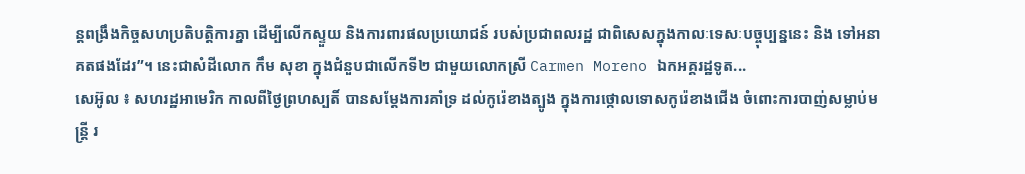ន្តពង្រឹងកិច្ចសហប្រតិបត្តិការគ្នា ដើម្បីលើកស្ទួយ និងការពារផលប្រយោជន៍ របស់ប្រជាពលរដ្ឋ ជាពិសេសក្នុងកាលៈទេសៈបច្ចុប្បន្ននេះ និង ទៅអនាគតផងដែរ”។ នេះជាសំដីលោក កឹម សុខា ក្នុងជំនួបជាលើកទី២ ជាមួយលោកស្រី Carmen Moreno ឯកអគ្គរដ្ឋទូត...
សេអ៊ូល ៖ សហរដ្ឋអាមេរិក កាលពីថ្ងៃព្រហស្បតិ៍ បានសម្តែងការគាំទ្រ ដល់កូរ៉េខាងត្បូង ក្នុងការថ្កោលទោសកូរ៉េខាងជើង ចំពោះការបាញ់សម្លាប់មន្ត្រី រ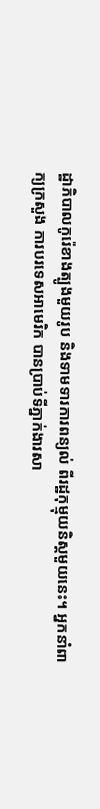ដ្ឋាភិបាលកូរ៉េខាងត្បូងមួយរូប និងទាមទារការពន្យល់ ពីរដ្ឋកុម្មុយនិស្តមួយនេះ។ អ្នកនាំពាក្យក្រសួង ការបរទេសអាមេរិក បានប្រាប់ទីភ្នាក់ងារសា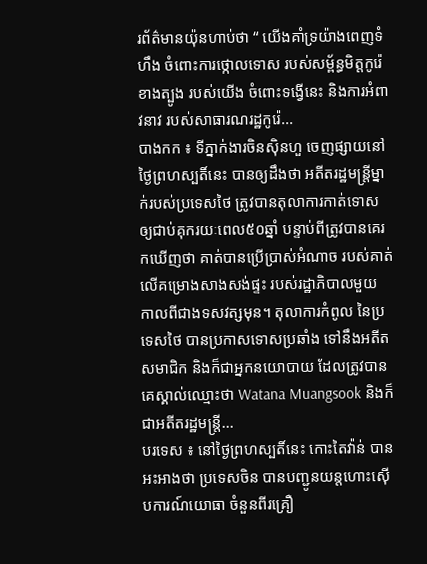រព័ត៌មានយ៉ុនហាប់ថា “ យើងគាំទ្រយ៉ាងពេញទំហឹង ចំពោះការថ្កោលទោស របស់សម្ព័ន្ធមិត្តកូរ៉េខាងត្បូង របស់យើង ចំពោះទង្វើនេះ និងការអំពាវនាវ របស់សាធារណរដ្ឋកូរ៉េ...
បាងកក ៖ ទីភ្នាក់ងារចិនស៊ិនហួ ចេញផ្សាយនៅថ្ងៃព្រហស្បតិ៍នេះ បានឲ្យដឹងថា អតីតរដ្ឋមន្ត្រីម្នាក់របស់ប្រទេសថៃ ត្រូវបានតុលាការកាត់ទោស ឲ្យជាប់គុករយៈពេល៥០ឆ្នាំ បន្ទាប់ពីត្រូវបានគេរកឃើញថា គាត់បានប្រើប្រាស់អំណាច របស់គាត់លើគម្រោងសាងសង់ផ្ទះ របស់រដ្ឋាភិបាលមួយ កាលពីជាងទសវត្សមុន។ តុលាការកំពូល នៃប្រទេសថៃ បានប្រកាសទោសប្រឆាំង ទៅនឹងអតីតសមាជិក និងក៏ជាអ្នកនយោបាយ ដែលត្រូវបានគេស្គាល់ឈ្មោះថា Watana Muangsook និងក៏ជាអតីតរដ្ឋមន្ត្រី...
បរទេស ៖ នៅថ្ងៃព្រហស្បតិ៍នេះ កោះតៃវ៉ាន់ បានអះអាងថា ប្រទេសចិន បានបញ្ជូនយន្តហោះស៊ើបការណ៍យោធា ចំនួនពីរគ្រឿ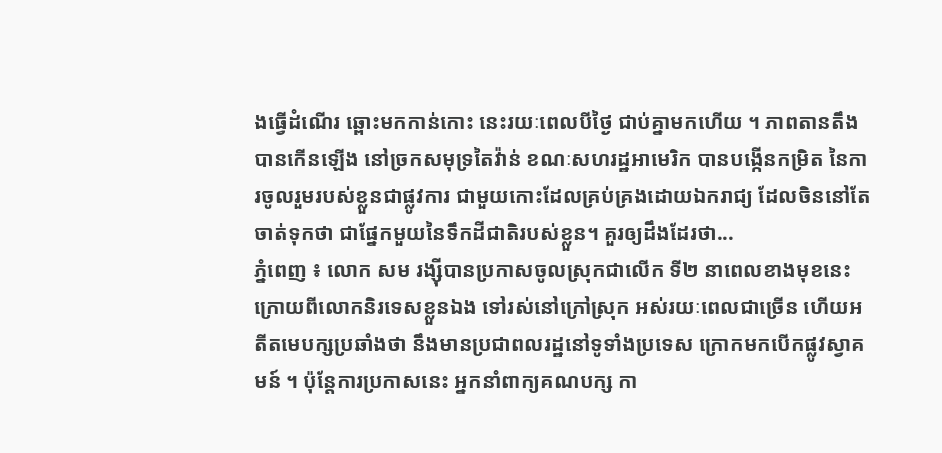ងធ្វើដំណើរ ឆ្ពោះមកកាន់កោះ នេះរយៈពេលបីថ្ងៃ ជាប់គ្នាមកហើយ ។ ភាពតានតឹង បានកើនឡើង នៅច្រកសមុទ្រតៃវ៉ាន់ ខណៈសហរដ្ឋអាមេរិក បានបង្កើនកម្រិត នៃការចូលរួមរបស់ខ្លួនជាផ្លូវការ ជាមួយកោះដែលគ្រប់គ្រងដោយឯករាជ្យ ដែលចិននៅតែចាត់ទុកថា ជាផ្នែកមួយនៃទឹកដីជាតិរបស់ខ្លួន។ គួរឲ្យដឹងដែរថា...
ភ្នំពេញ ៖ លោក សម រង្ស៊ីបានប្រកាសចូលស្រុកជាលើក ទី២ នាពេលខាងមុខនេះ ក្រោយពីលោកនិរទេសខ្លួនឯង ទៅរស់នៅក្រៅស្រុក អស់រយៈពេលជាច្រើន ហើយអតីតមេបក្សប្រឆាំងថា នឹងមានប្រជាពលរដ្ឋនៅទូទាំងប្រទេស ក្រោកមកបើកផ្លូវស្វាគមន៍ ។ ប៉ុន្តែការប្រកាសនេះ អ្នកនាំពាក្យគណបក្ស កា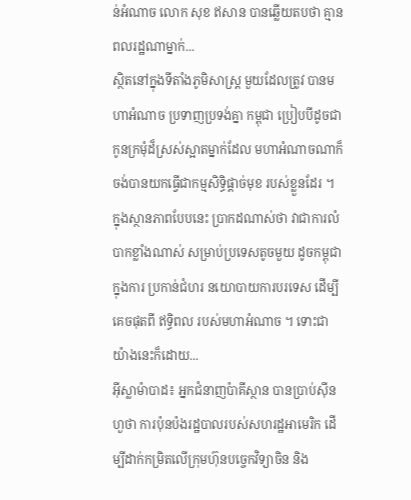ន់អំណាច លោក សុខ ឥសាន បានឆ្លើយតបថា គ្មានពលរដ្ឋណាម្នាក់...
ស្ថិតនៅក្នុងទីតាំងភូមិសាស្ត្រ មួយដែលត្រូវ បានមហាអំណាច ប្រទាញប្រទង់គ្នា កម្ពុជា ប្រៀបបីដូចជាកូនក្រមុំដ៏ស្រស់ស្អាតម្នាក់ដែល មហាអំណាចណាក៏ ចង់បានយកធ្វើជាកម្មសិទ្ធិផ្តាច់មុខ របស់ខ្លួនដែរ ។ ក្នុងស្ថានភាពបែបនេះ ប្រាកដណាស់ថា វាជាការលំបាកខ្លាំងណាស់ សម្រាប់ប្រទេសតូចមួយ ដូចកម្ពុជាក្នុងការ ប្រកាន់ជំហរ នយោបាយការបរទេស ដើម្បីគេចផុតពី ឥទ្ធិពល របស់មហាអំណាច ។ ទោះជាយ៉ាងនេះក៏ដោយ...
អ៊ីស្លាម៉ាបាដ៖ អ្នកជំនាញប៉ាគីស្ថាន បានប្រាប់ស៊ីនហួថា ការប៉ុនប៉ងរដ្ឋបាលរបស់សហរដ្ឋអាមេរិក ដើម្បីដាក់កម្រិតលើក្រុមហ៊ុនបច្ចេកវិទ្យាចិន និង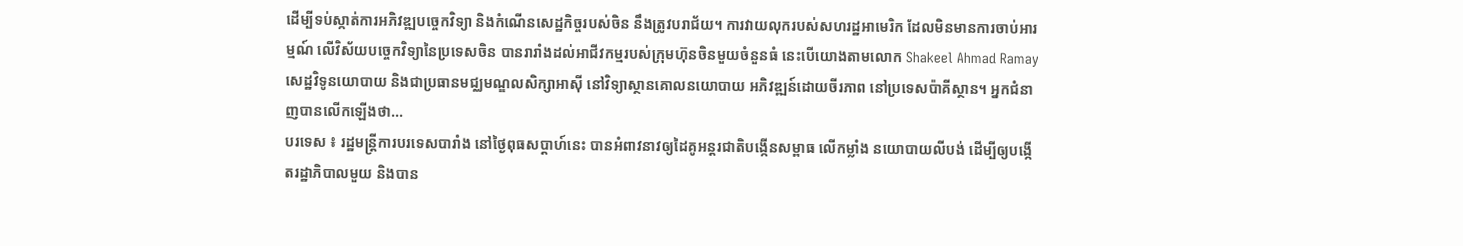ដើម្បីទប់ស្កាត់ការអភិវឌ្ឍបច្ចេកវិទ្យា និងកំណើនសេដ្ឋកិច្ចរបស់ចិន នឹងត្រូវបរាជ័យ។ ការវាយលុករបស់សហរដ្ឋអាមេរិក ដែលមិនមានការចាប់អារម្មណ៍ លើវិស័យបច្ចេកវិទ្យានៃប្រទេសចិន បានរារាំងដល់អាជីវកម្មរបស់ក្រុមហ៊ុនចិនមួយចំនួនធំ នេះបើយោងតាមលោក Shakeel Ahmad Ramay សេដ្ឋវិទូនយោបាយ និងជាប្រធានមជ្ឈមណ្ឌលសិក្សាអាស៊ី នៅវិទ្យាស្ថានគោលនយោបាយ អភិវឌ្ឍន៍ដោយចីរភាព នៅប្រទេសប៉ាគីស្ថាន។ អ្នកជំនាញបានលើកឡើងថា...
បរទេស ៖ រដ្ឋមន្ត្រីការបរទេសបារាំង នៅថ្ងៃពុធសប្ដាហ៍នេះ បានអំពាវនាវឲ្យដៃគូអន្តរជាតិបង្កើនសម្ពាធ លើកម្លាំង នយោបាយលីបង់ ដើម្បីឲ្យបង្កើតរដ្ឋាភិបាលមួយ និងបាន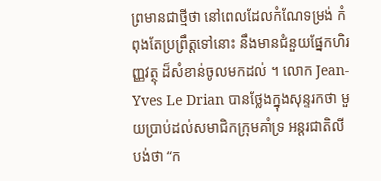ព្រមានជាថ្មីថា នៅពេលដែលកំណែទម្រង់ កំពុងតែប្រព្រឹត្តទៅនោះ នឹងមានជំនួយផ្នែកហិរញ្ញវត្ថុ ដ៏សំខាន់ចូលមកដល់ ។ លោក Jean-Yves Le Drian បានថ្លែងក្នុងសុន្ទរកថា មួយប្រាប់ដល់សមាជិកក្រុមគាំទ្រ អន្តរជាតិលីបង់ថា “ក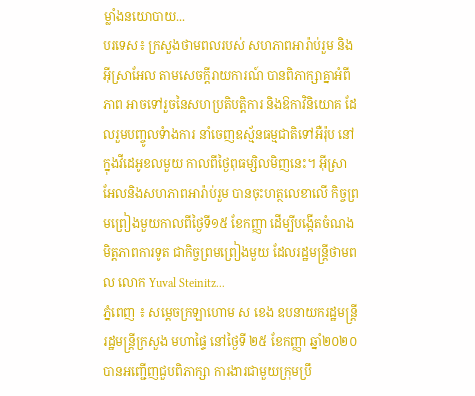ម្លាំងនយោបាយ...
បរទេស៖ ក្រសួងថាមពលរបស់ សហភាពអារ៉ាប់រួម និងអ៊ីស្រាអែល តាមសេចក្តីរាយការណ៍ បានពិភាក្សាគ្នាអំពីភាព អាចទៅរួចនៃសហប្រតិបត្តិការ និងឱកាវិនិយោគ ដែលរួមបញ្ចូលទំាងការ នាំចេញឧស្ម័នធម្មជាតិទៅអឺរ៉ុប នៅក្នុងវីដេអូខលមួយ កាលពីថ្ងៃពុធម្សិលមិញនេះ។ អ៊ីស្រាអែលនិងសហភាពអារ៉ាប់រួម បានចុះហត្ថលេខាលើ កិច្ចព្រមព្រៀងមួយកាលពីថ្ងៃទី១៥ ខែកញ្ញា ដើម្បីបង្កើតចំណងមិត្តភាពការទូត ជាកិច្ចព្រមព្រៀងមួយ ដែលរដ្ឋមន្ត្រីថាមពល លោក Yuval Steinitz...
ភ្នំពេញ ៖ សម្ដេចក្រឡាហោម ស ខេង ឧបនាយករដ្ឋមន្ត្រី រដ្ឋមន្ត្រីក្រសួង មហាផ្ទៃ នៅថ្ងៃទី ២៥ ខែកញ្ញា ឆ្នាំ២០២០ បានអញ្ជើញជួបពិភាក្សា ការងារជាមួយក្រុមប្រឹ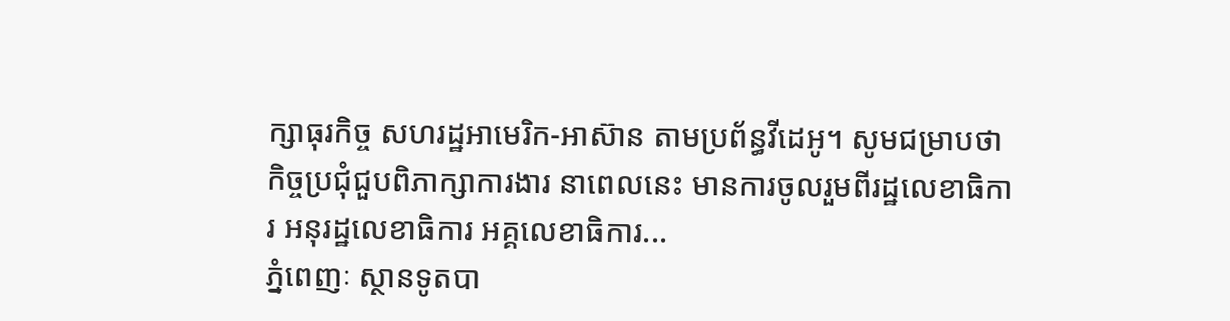ក្សាធុរកិច្ច សហរដ្ឋអាមេរិក-អាស៊ាន តាមប្រព័ន្ធវីដេអូ។ សូមជម្រាបថា កិច្ចប្រជុំជួបពិភាក្សាការងារ នាពេលនេះ មានការចូលរួមពីរដ្ឋលេខាធិការ អនុរដ្ឋលេខាធិការ អគ្គលេខាធិការ...
ភ្នំពេញៈ ស្ថានទូតបា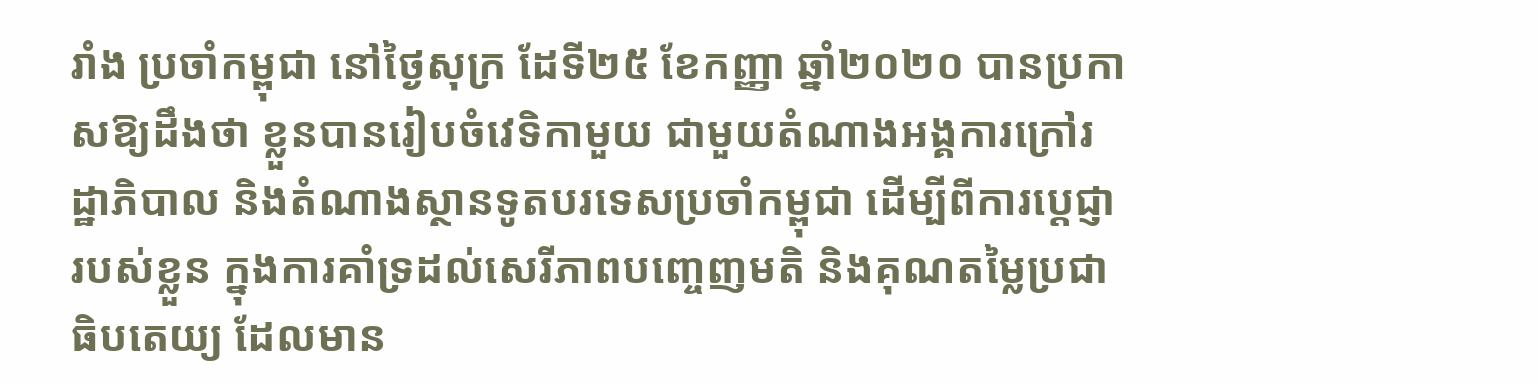រាំង ប្រចាំកម្ពុជា នៅថ្ងៃសុក្រ ដែទី២៥ ខែកញ្ញា ឆ្នាំ២០២០ បានប្រកាសឱ្យដឹងថា ខ្លួនបានរៀបចំវេទិកាមួយ ជាមួយតំណាងអង្គការក្រៅរដ្ឋាភិបាល និងតំណាងស្ថានទូតបរទេសប្រចាំកម្ពុជា ដើម្បីពីការប្តេជ្ញារបស់ខ្លួន ក្នុងការគាំទ្រដល់សេរីភាពបញ្ចេញមតិ និងគុណតម្លៃប្រជាធិបតេយ្យ ដែលមាន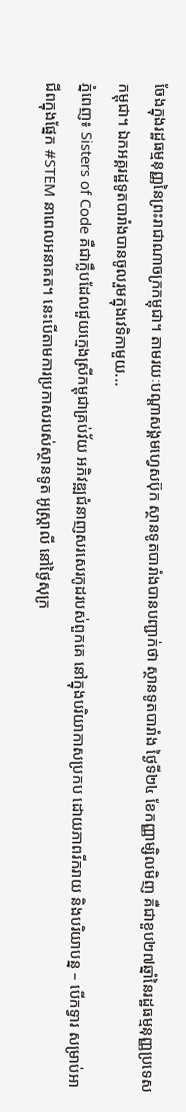ចែងក្នុងរដ្ឋធម្មនុញ្ញនៃព្រះរាជាណាចក្រកម្ពុជា។ តាមរយៈបណ្តាសង្គមហ្វេសប៊ុក ស្ថានទូតបារាំងបានបញ្ជាក់ថា ស្ថានទូតបារាំង ថ្ងៃទី២៤ ខែកញ្ញាម្សិលមិញ គឺជាខួប២៧ឆ្នាំនៃរដ្ឋធម្មនុញ្ញប្រទេសកម្ពុជា។ ឯកអគ្គរដ្ឋទូតបារាំងបានចូលរួមក្នុងវេទិកាមួយ...
ភ្នំពេញ៖ Sisters of Code គឺជាក្លឹបដែលជួយក្មេងស្រីកម្ពុជាគ្រប់វ័យ អភិវឌ្ឍជំនាញសរសេរកូដរបស់ពួកគេ នៅក្នុងបរិយាកាសប្រកប ដោយភាពរីករាយ និងបរិយាបន្ន – បើកទ្វារ សម្រាប់អាជីពក្នុងផ្នែក #STEM នាពេលអនាគត។ នេះបើតាមការប្រកាសរបស់ស្ថានទូត អូស្រ្តាលី នៅថ្ងៃសុក្រ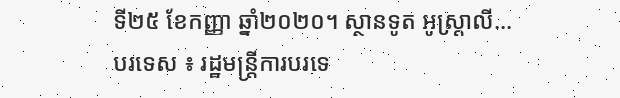ទី២៥ ខែកញ្ញា ឆ្នាំ២០២០។ ស្ថានទូត អូស្រ្តាលី...
បរទេស ៖ រដ្ឋមន្ត្រីការបរទេ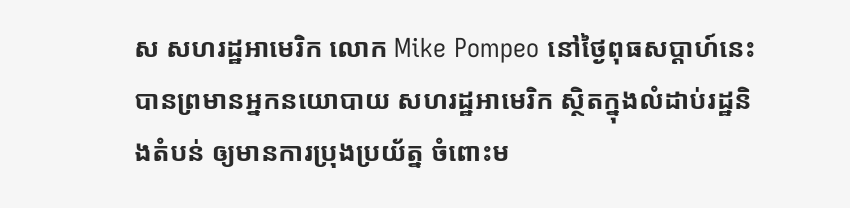ស សហរដ្ឋអាមេរិក លោក Mike Pompeo នៅថ្ងៃពុធសប្ដាហ៍នេះ បានព្រមានអ្នកនយោបាយ សហរដ្ឋអាមេរិក ស្ថិតក្នុងលំដាប់រដ្ឋនិងតំបន់ ឲ្យមានការប្រុងប្រយ័ត្ន ចំពោះម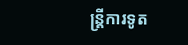ន្ត្រីការទូត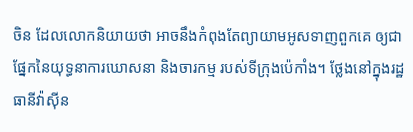ចិន ដែលលោកនិយាយថា អាចនឹងកំពុងតែព្យាយាមអូសទាញពួកគេ ឲ្យជាផ្នែកនៃយុទ្ធនាការឃោសនា និងចារកម្ម របស់ទីក្រុងប៉េកាំង។ ថ្លែងនៅក្នុងរដ្ឋធានីវ៉ាស៊ីន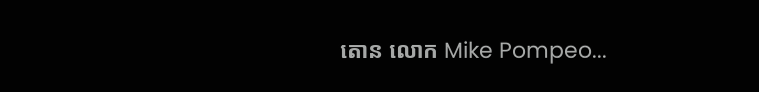តោន លោក Mike Pompeo...